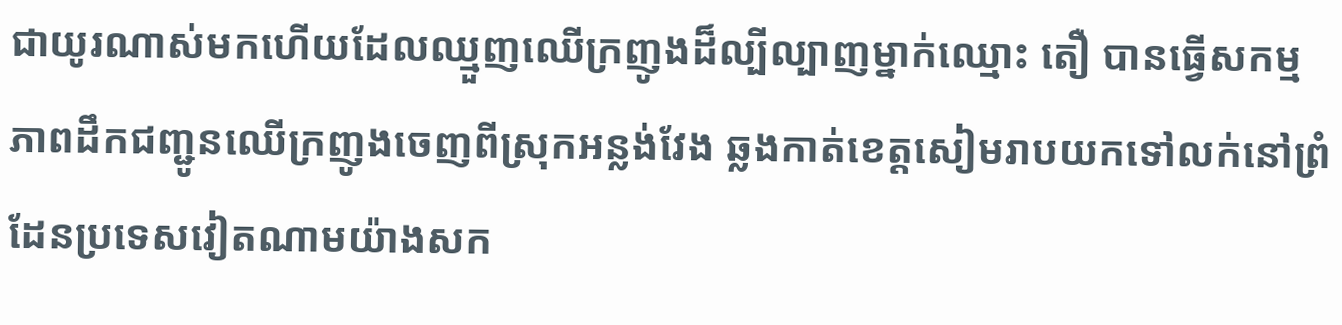ជាយូរណាស់មកហើយដែលឈ្មួញឈើក្រញូងដ៏ល្បីល្បាញម្នាក់ឈ្មោះ តឿ បានធ្វើសកម្មភាពដឹកជញ្ជូនឈើក្រញូងចេញពីស្រុកអន្លង់វែង ឆ្លងកាត់ខេត្តសៀមរាបយកទៅលក់នៅព្រំដែនប្រទេសវៀតណាមយ៉ាងសក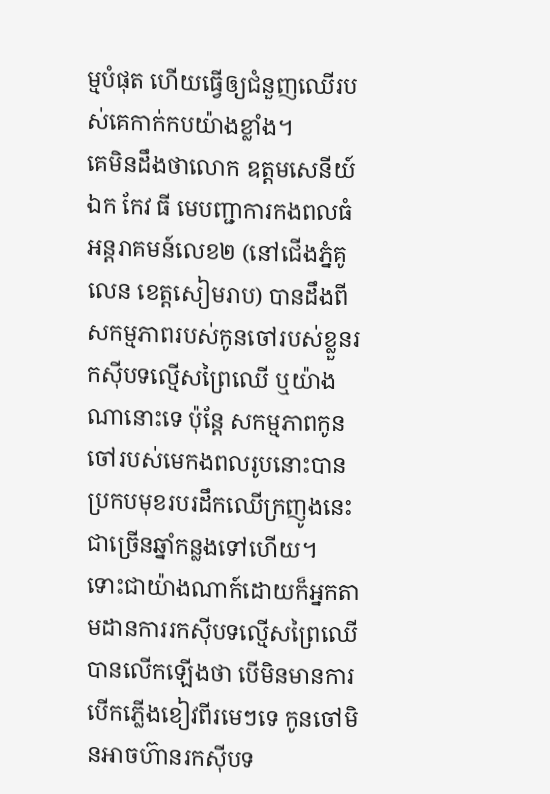ម្មបំផុត ហើយធ្វើឲ្យជំនួញឈើរបស់គេកាក់កបយ៉ាងខ្លាំង។
គេមិនដឹងថាលោក ឧត្តមសេនីយ៍ឯក កែវ ធី មេបញ្ជាការកងពលធំអន្តរាគមន៍លេខ២ (នៅជើងភ្នំគូលេន ខេត្តសៀមរាប) បានដឹងពីសកម្មភាពរបស់កូនចៅរបស់ខ្លួនរកស៊ីបទល្មើសព្រៃឈើ ឬយ៉ាងណានោះទេ ប៉ុន្តែ សកម្មភាពកូនចៅរបស់មេកងពលរូបនោះបានប្រកបមុខរបរដឹកឈើក្រញូងនេះជាច្រើនឆ្នាំកន្លងទៅហើយ។
ទោះជាយ៉ាងណាក៍ដោយក៏អ្នកតាមដានការរកស៊ីបទល្មើសព្រៃឈើ បានលើកឡើងថា បើមិនមានការបើកភ្លើងខៀវពីរមេៗទេ កូនចៅមិនអាចហ៊ានរកស៊ីបទ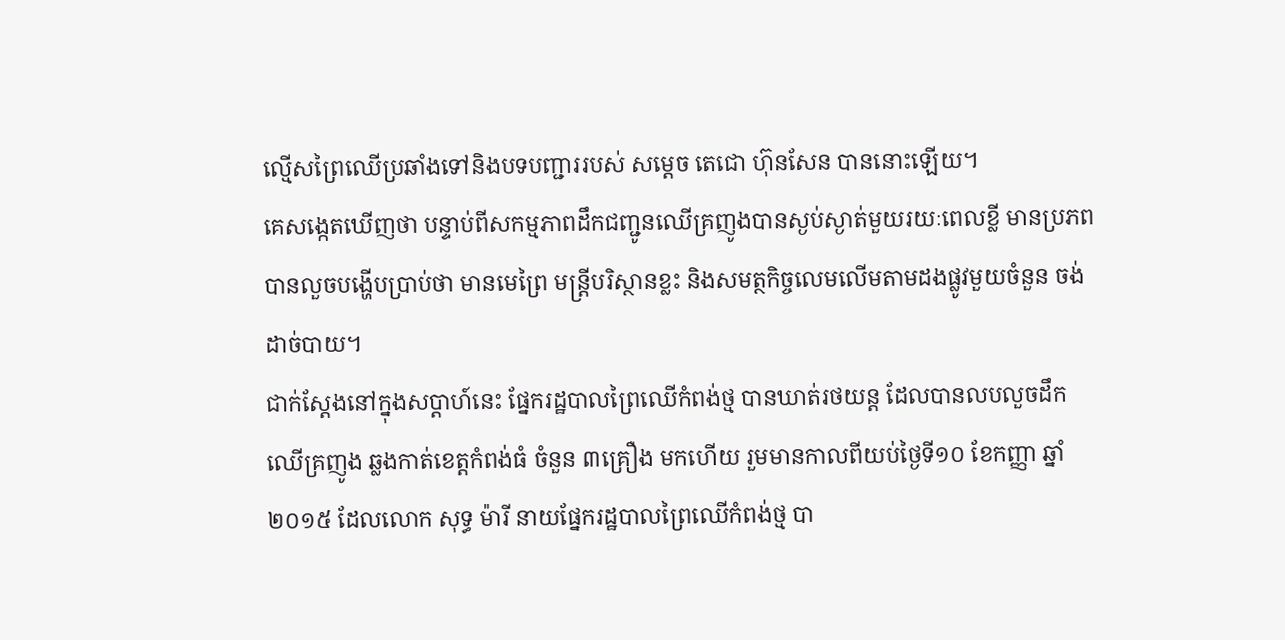ល្មើសព្រៃឈើប្រឆាំងទៅនិងបទបញ្ជាររបស់ សម្ដេច តេជោ ហ៊ុនសែន បាននោះឡើយ។
គេសង្កេតឃើញថា បន្ទាប់ពីសកម្មភាពដឹកជញ្ជូនឈើគ្រញូងបានស្ងប់ស្ងាត់មួយរយៈពេលខ្លី មានប្រភពបានលួចបង្ហើបប្រាប់ថា មានមេព្រៃ មន្ត្រីបរិស្ថានខ្លះ និងសមត្ថកិច្ចលេមលើមតាមដងផ្លូវមួយចំនួន ចង់ដាច់បាយ។
ជាក់ស្តែងនៅក្នុងសប្តាហ៍នេះ ផ្នែករដ្ឋបាលព្រៃឈើកំពង់ថ្ម បានឃាត់រថយន្ត ដែលបានលបលួចដឹកឈើគ្រញូង ឆ្លងកាត់ខេត្តកំពង់ធំ ចំនួន ៣គ្រឿង មកហើយ រួមមានកាលពីយប់ថ្ងៃទី១០ ខែកញ្ញា ឆ្នាំ២០១៥ ដែលលោក សុទ្ធ ម៉ារី នាយផ្នែករដ្ឋបាលព្រៃឈើកំពង់ថ្ម បា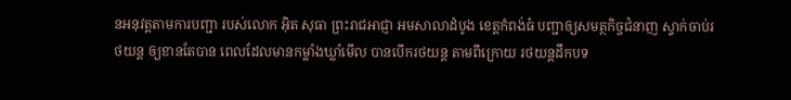នអនុវត្តតាមការបញ្ជា របស់លោក អ៊ិត សុធា ព្រះរាជអាជ្ញា អមសាលាដំបូង ខេត្តកំពង់ធំ បញ្ជាឲ្យសមត្ថកិច្ចជំនាញ ស្ទាក់ចាប់រថយន្ត ឲ្យខានតែបាន ពេលដែលមានកម្លាំងឃ្លាំមើល បានបើករថយន្ត តាមពីក្រោយ រថយន្តដឹកបទ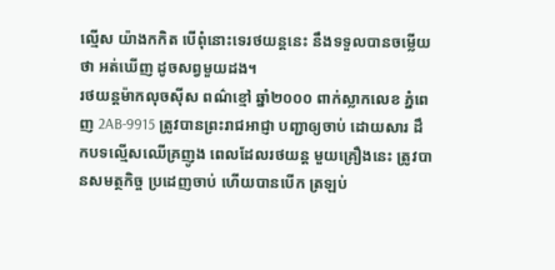ល្មើស យ៉ាងកកិត បើពុំនោះទេរថយន្តនេះ នឹងទទួលបានចម្លើយថា អត់ឃើញ ដូចសព្វមួយដង។
រថយន្តម៉ាកលុចស៊ីស ពណ៌ខ្មៅ ឆ្នាំ២០០០ ពាក់ស្លាកលេខ ភ្នំពេញ 2AB-9915 ត្រូវបានព្រះរាជអាជ្ញា បញ្ជាឲ្យចាប់ ដោយសារ ដឹកបទល្មើសឈើគ្រញូង ពេលដែលរថយន្ត មួយគ្រឿងនេះ ត្រូវបានសមត្ថកិច្ច ប្រដេញចាប់ ហើយបានបើក ត្រឡប់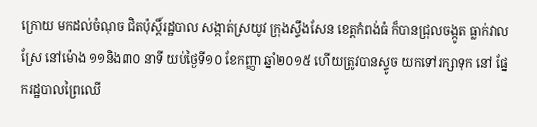ក្រោយ មកដល់ចំណុច ជិតប៉ុស្តិ៍រដ្ឋបាល សង្កាត់ស្រយូវ ក្រុងស្ទឹងសែន ខេត្តកំពង់ធំ ក៏បានជ្រុលចង្កូត ធ្លាក់វាលស្រែ នៅម៉ោង ១១និង៣០ នាទី យប់ថ្ងៃទី១០ ខែកញ្ញា ឆ្នាំ២០១៥ ហើយត្រូវបានស្ទូច យកទៅរក្សាទុក នៅ ផ្នែករដ្ឋបាលព្រៃឈើ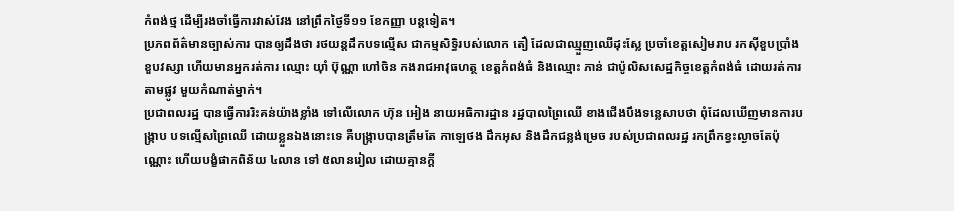កំពង់ថ្ម ដើម្បីរងចាំធ្វើការវាស់វែង នៅព្រឹកថ្ងៃទី១១ ខែកញ្ញា បន្តទៀត។
ប្រភពព័ត៌មានច្បាស់ការ បានឲ្យដឹងថា រថយន្តដឹកបទល្មើស ជាកម្មសិទ្ធិរបស់លោក តឿ ដែលជាឈ្មួញឈើដុះស្លែ ប្រចាំខេត្តសៀមរាប រកស៊ីខួបប្រាំងខួបវស្សា ហើយមានអ្នករត់ការ ឈ្មោះ យ៉ាំ ប៊ុណ្ណា ហៅចិន កងរាជអាវុធហត្ថ ខេត្តកំពង់ធំ និងឈ្មោះ ភាន់ ជាប៉ូលិសសេដ្ឋកិច្ចខេត្តកំពង់ធំ ដោយរត់ការតាមផ្លូវ មួយកំណាត់ម្នាក់។
ប្រជាពលរដ្ឋ បានធ្វើការរិះគន់យ៉ាងខ្លាំង ទៅលើលោក ហ៊ុន អៀង នាយអធិការដ្ឋាន រដ្ឋបាលព្រៃឈើ ខាងជើងបឹងទន្លេសាបថា ពុំដែលឃើញមានការបង្ក្រាប បទល្មើសព្រៃឈើ ដោយខ្លួនឯងនោះទេ គឺបង្ក្រាបបានត្រឹមតែ កាឡេថង ដឹកអុស និងដឹកជន្លង់ម្រេច របស់ប្រជាពលរដ្ឋ រកព្រឹកខ្វះល្ងាចតែប៉ុណ្ណោះ ហើយបង្ខំផាកពិន័យ ៤លាន ទៅ ៥លានរៀល ដោយគ្មានក្តី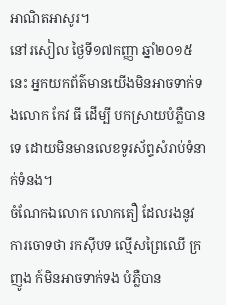អាណិតអាសូរ។
នៅរសៀល ថ្ងៃទី១៧កញ្ញា ឆ្នាំ២០១៥នេះ អ្នកយកព័ត៌មានយើងមិនអាចទាក់ទងលោក កែវ ធី ដើម្បី បកស្រាយបំភ្លឺបានទេ ដោយមិនមានលេខទូរស័ព្ទសំរាប់ទំនាក់ទំនង។
ចំណែកឯលោក លោកតឿ ដែលរងនូវការចោទថា រកស៊ីបទ ល្មើសព្រៃឈើ ក្រញូង ក៍មិនអាចទាក់ទង បំភ្លឺបាន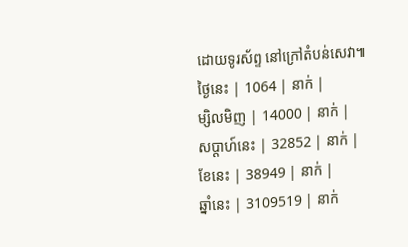ដោយទូរស័ព្ទ នៅក្រៅតំបន់សេវា៕
ថ្ងៃនេះ | 1064 | នាក់ |
ម្សិលមិញ | 14000 | នាក់ |
សប្ដាហ៍នេះ | 32852 | នាក់ |
ខែនេះ | 38949 | នាក់ |
ឆ្នាំនេះ | 3109519 | នាក់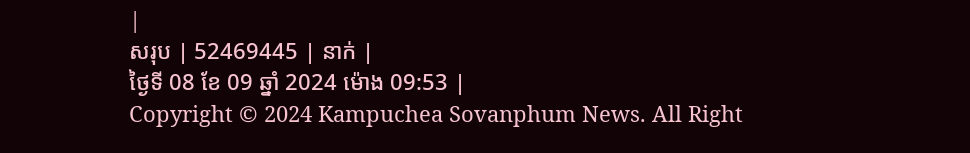|
សរុប | 52469445 | នាក់ |
ថ្ងៃទី 08 ខែ 09 ឆ្នាំ 2024 ម៉ោង 09:53 |
Copyright © 2024 Kampuchea Sovanphum News. All Right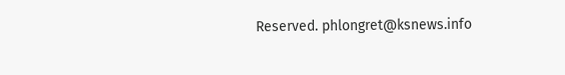Reserved. phlongret@ksnews.info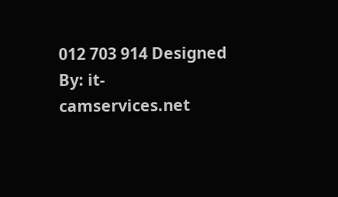012 703 914 Designed By: it-camservices.net